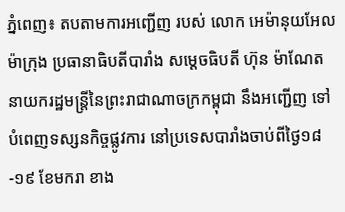ភ្នំពេញ៖ តបតាមការអញ្ជើញ របស់ លោក អេម៉ានុយអែល ម៉ាក្រុង ប្រធានាធិបតីបារាំង សម្តេចធិបតី ហ៊ុន ម៉ាណែត នាយករដ្ឋមន្ត្រីនៃព្រះរាជាណាចក្រកម្ពុជា នឹងអញ្ជើញ ទៅបំពេញទស្សនកិច្ចផ្លូវការ នៅប្រទេសបារាំងចាប់ពីថ្ងៃ១៨-១៩ ខែមករា ខាង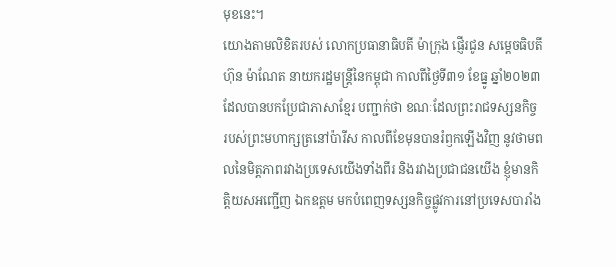មុខនេះ។
យោងតាមលិខិតរបស់ លោកប្រធានាធិបតី ម៉ាក្រុង ផ្ញើរជូន សម្ដេចធិបតី ហ៊ុន ម៉ាណែត នាយករដ្ឋមន្រ្តីនៃកម្ពុជា កាលពីថ្ងៃទី៣១ ខែធ្នូ ឆ្នាំ២០២៣ ដែលបានបកប្រែជាភាសាខ្មែរ បញ្ជាក់ថា ខណៈដែលព្រះរាជទស្សនកិច្ច របស់ព្រះមហាក្សត្រនៅប៉ារីស កាលពីខែមុនបានរំឭកឡើងវិញ នូវថាមពលនៃមិត្តភាពរវាងប្រទេសយើងទាំងពីរ និងរវាងប្រជាជនយើង ខ្ញុំមានកិត្តិយសអញ្ជើញ ឯកឧត្តម មកបំពេញទស្សនកិច្ចផ្លូវការនៅប្រទេសបារាំង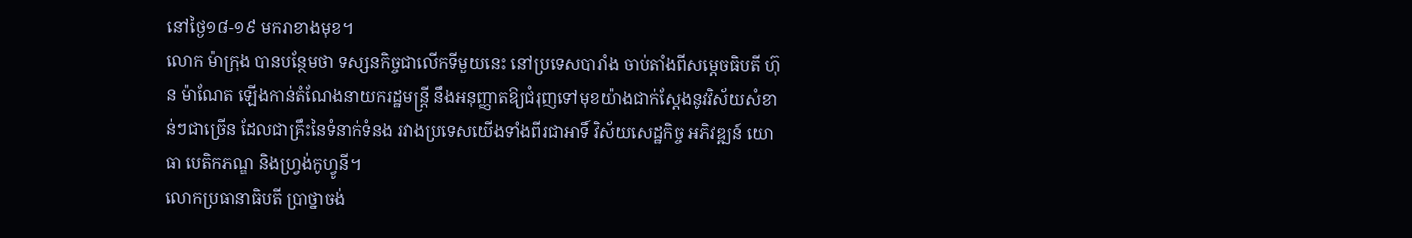នៅថ្ងៃ១៨-១៩ មករាខាងមុខ។
លោក ម៉ាក្រុង បានបន្ថែមថា ទស្សនកិច្ចជាលើកទីមួយនេះ នៅប្រទេសបារាំង ចាប់តាំងពីសម្ដេចធិបតី ហ៊ុន ម៉ាណែត ឡើងកាន់តំណែងនាយករដ្ឋមន្ត្រី នឹងអនុញ្ញាតឱ្យជំរុញទៅមុខយ៉ាងជាក់ស្តែងនូវវិស័យសំខាន់ៗជាច្រើន ដែលជាគ្រឹះនៃទំនាក់ទំនង រវាងប្រទេសយើងទាំងពីរជាអាទិ៍ វិស័យសេដ្ឋកិច្ច អភិវឌ្ឍន៍ យោធា បេតិកភណ្ឌ និងហ្រ្វង់កូហ្វូនី។
លោកប្រធានាធិបតី ប្រាថ្នាចង់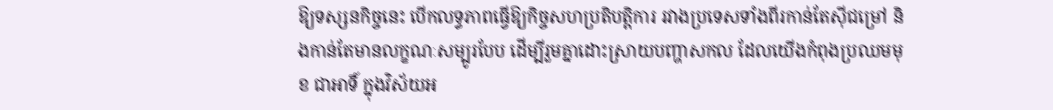ឱ្យទស្សនកិច្ចនេះ បើកលទ្ធភាពធ្វើឱ្យកិច្ចសហប្រតិបត្តិការ រវាងប្រទេសទាំងពីរកាន់តែស៊ីជម្រៅ និងកាន់តែមានលក្ខណៈសម្បូរបែប ដើម្បីរួមគ្នាដោះស្រាយបញ្ហាសកល ដែលយើងកំពុងប្រឈមមុខ ជាអាទិ៍ ក្នុងវិស័យអ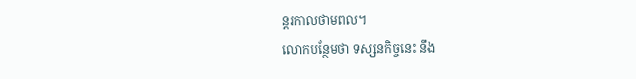ន្តរកាលថាមពល។
លោកបន្ថែមថា ទស្សនកិច្ចនេះ នឹង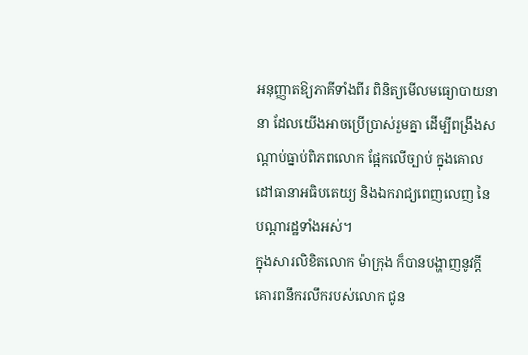អនុញ្ញាតឱ្យភាគីទាំងពីរ ពិនិត្យមើលមធ្យោបាយនានា ដែលយើងអាចប្រើប្រាស់រួមគ្នា ដើម្បីពង្រឹងសណ្តាប់ធ្នាប់ពិភពលោក ផ្អែកលើច្បាប់ ក្នុងគោលដៅធានាអធិបតេយ្យ និងឯករាជ្យពេញលេញ នៃបណ្តារដ្ឋទាំងអស់។
ក្នុងសារលិខិតលោក ម៉ាក្រុង ក៏បានបង្ហាញនូវក្តីគោរពនឹករលឹករបស់លោក ជូន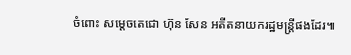ចំពោះ សម្ដេចតេជោ ហ៊ុន សែន អតីតនាយករដ្ឋមន្រ្តីផងដែរ៕